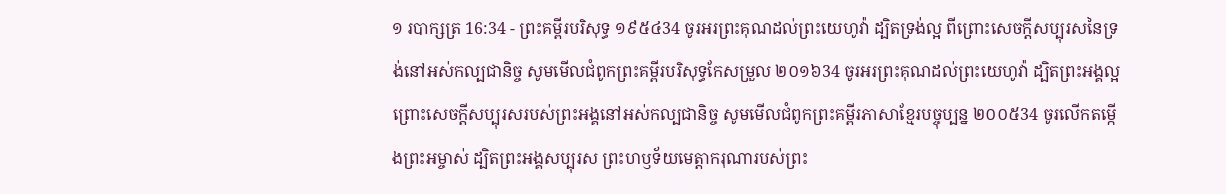១ របាក្សត្រ 16:34 - ព្រះគម្ពីរបរិសុទ្ធ ១៩៥៤34 ចូរអរព្រះគុណដល់ព្រះយេហូវ៉ា ដ្បិតទ្រង់ល្អ ពីព្រោះសេចក្ដីសប្បុរសនៃទ្រង់នៅអស់កល្បជានិច្ច សូមមើលជំពូកព្រះគម្ពីរបរិសុទ្ធកែសម្រួល ២០១៦34 ចូរអរព្រះគុណដល់ព្រះយេហូវ៉ា ដ្បិតព្រះអង្គល្អ ព្រោះសេចក្ដីសប្បុរសរបស់ព្រះអង្គនៅអស់កល្បជានិច្ច សូមមើលជំពូកព្រះគម្ពីរភាសាខ្មែរបច្ចុប្បន្ន ២០០៥34 ចូរលើកតម្កើងព្រះអម្ចាស់ ដ្បិតព្រះអង្គសប្បុរស ព្រះហឫទ័យមេត្តាករុណារបស់ព្រះ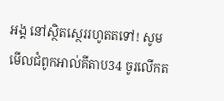អង្គ នៅស្ថិតស្ថេររហូតតទៅ! សូមមើលជំពូកអាល់គីតាប34 ចូរលើកត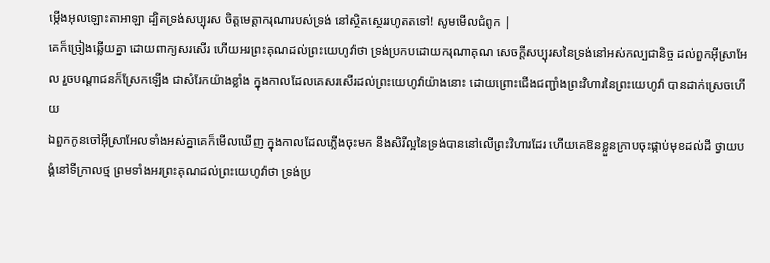ម្កើងអុលឡោះតាអាឡា ដ្បិតទ្រង់សប្បុរស ចិត្តមេត្តាករុណារបស់ទ្រង់ នៅស្ថិតស្ថេររហូតតទៅ! សូមមើលជំពូក |
គេក៏ច្រៀងឆ្លើយគ្នា ដោយពាក្យសរសើរ ហើយអរព្រះគុណដល់ព្រះយេហូវ៉ាថា ទ្រង់ប្រកបដោយករុណាគុណ សេចក្ដីសប្បុរសនៃទ្រង់នៅអស់កល្បជានិច្ច ដល់ពួកអ៊ីស្រាអែល រួចបណ្តាជនក៏ស្រែកឡើង ជាសំរែកយ៉ាងខ្លាំង ក្នុងកាលដែលគេសរសើរដល់ព្រះយេហូវ៉ាយ៉ាងនោះ ដោយព្រោះជើងជញ្ជាំងព្រះវិហារនៃព្រះយេហូវ៉ា បានដាក់ស្រេចហើយ
ឯពួកកូនចៅអ៊ីស្រាអែលទាំងអស់គ្នាគេក៏មើលឃើញ ក្នុងកាលដែលភ្លើងចុះមក នឹងសិរីល្អនៃទ្រង់បាននៅលើព្រះវិហារដែរ ហើយគេឱនខ្លួនក្រាបចុះផ្កាប់មុខដល់ដី ថ្វាយបង្គំនៅទីក្រាលថ្ម ព្រមទាំងអរព្រះគុណដល់ព្រះយេហូវ៉ាថា ទ្រង់ប្រ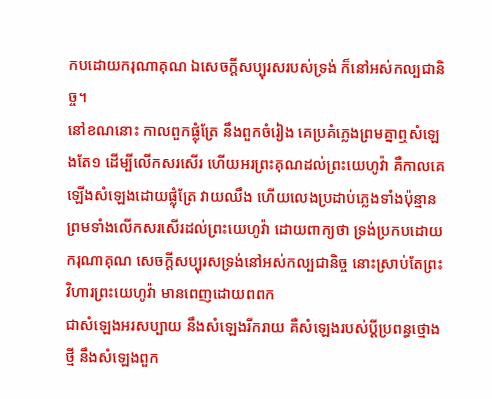កបដោយករុណាគុណ ឯសេចក្ដីសប្បុរសរបស់ទ្រង់ ក៏នៅអស់កល្បជានិច្ច។
នៅខណនោះ កាលពួកផ្លុំត្រែ នឹងពួកចំរៀង គេប្រគំភ្លេងព្រមគ្នាឮសំឡេងតែ១ ដើម្បីលើកសរសើរ ហើយអរព្រះគុណដល់ព្រះយេហូវ៉ា គឺកាលគេឡើងសំឡេងដោយផ្លុំត្រែ វាយឈឹង ហើយលេងប្រដាប់ភ្លេងទាំងប៉ុន្មាន ព្រមទាំងលើកសរសើរដល់ព្រះយេហូវ៉ា ដោយពាក្យថា ទ្រង់ប្រកបដោយករុណាគុណ សេចក្ដីសប្បុរសទ្រង់នៅអស់កល្បជានិច្ច នោះស្រាប់តែព្រះវិហារព្រះយេហូវ៉ា មានពេញដោយពពក
ជាសំឡេងអរសប្បាយ នឹងសំឡេងរីករាយ គឺសំឡេងរបស់ប្ដីប្រពន្ធថ្មោងថ្មី នឹងសំឡេងពួក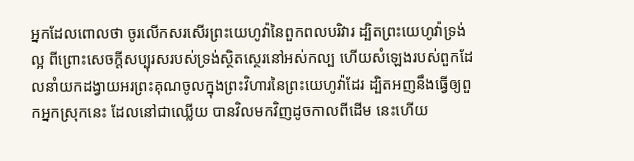អ្នកដែលពោលថា ចូរលើកសរសើរព្រះយេហូវ៉ានៃពួកពលបរិវារ ដ្បិតព្រះយេហូវ៉ាទ្រង់ល្អ ពីព្រោះសេចក្ដីសប្បុរសរបស់ទ្រង់ស្ថិតស្ថេរនៅអស់កល្ប ហើយសំឡេងរបស់ពួកដែលនាំយកដង្វាយអរព្រះគុណចូលក្នុងព្រះវិហារនៃព្រះយេហូវ៉ាដែរ ដ្បិតអញនឹងធ្វើឲ្យពួកអ្នកស្រុកនេះ ដែលនៅជាឈ្លើយ បានវិលមកវិញដូចកាលពីដើម នេះហើយ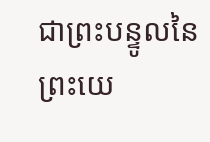ជាព្រះបន្ទូលនៃព្រះយេ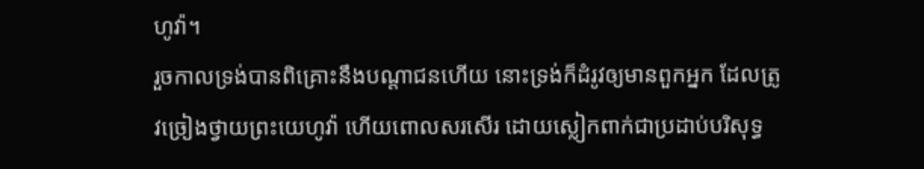ហូវ៉ា។
រួចកាលទ្រង់បានពិគ្រោះនឹងបណ្តាជនហើយ នោះទ្រង់ក៏ដំរូវឲ្យមានពួកអ្នក ដែលត្រូវច្រៀងថ្វាយព្រះយេហូវ៉ា ហើយពោលសរសើរ ដោយស្លៀកពាក់ជាប្រដាប់បរិសុទ្ធ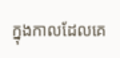ក្នុងកាលដែលគេ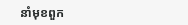នាំមុខពួក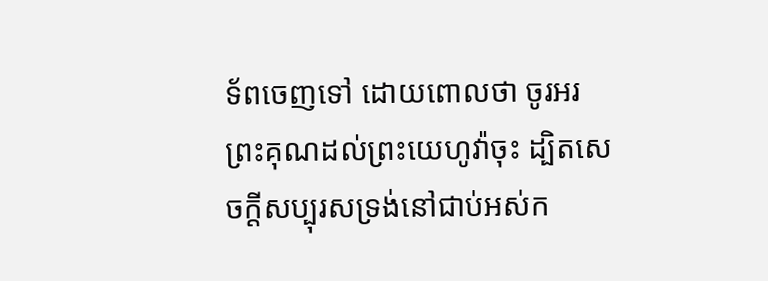ទ័ពចេញទៅ ដោយពោលថា ចូរអរព្រះគុណដល់ព្រះយេហូវ៉ាចុះ ដ្បិតសេចក្ដីសប្បុរសទ្រង់នៅជាប់អស់ក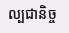ល្បជានិច្ច